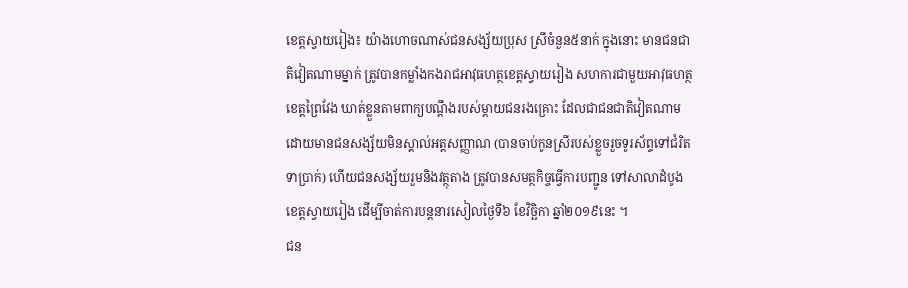ខេត្តស្វាយរៀង៖ យ៉ាងហោចណាស់ជនសង្ស័យប្រុស ស្រីចំនួន៥នាក់ ក្នុងនោះ មានជនជាតិវៀតណាមម្នាក់ ត្រូវបានកម្លាំងកងរាជអាវុធហត្ថខេត្តស្វាយរៀង សហការជាមួយអាវុធហត្ថខេត្តព្រៃវែង ឃាត់ខ្លួនតាមពាក្យបណ្តឹងរបស់ម្តាយជនរងគ្រោះ ដែលជាជនជាតិវៀតណាម ដោយមានជនសង្ស័យមិនស្គាល់អត្តសញ្ញាណ (បានចាប់កូនស្រីរបស់ខ្លួចរួចទូរស័ព្ទទៅជំរិតទាប្រាក់) ហើយជនសង្ស័យរួមនិងវត្ថុតាង ត្រូវបានសមត្ថកិច្ចធ្វើការបញ្ជូន ទៅសាលាដំបូងខេត្តស្វាយរៀង ដើម្បីចាត់ការបន្តនារសៀលថ្ងៃទី៦ ខែវិច្ឆិកា ឆ្នាំ២០១៩នេះ ។
ជន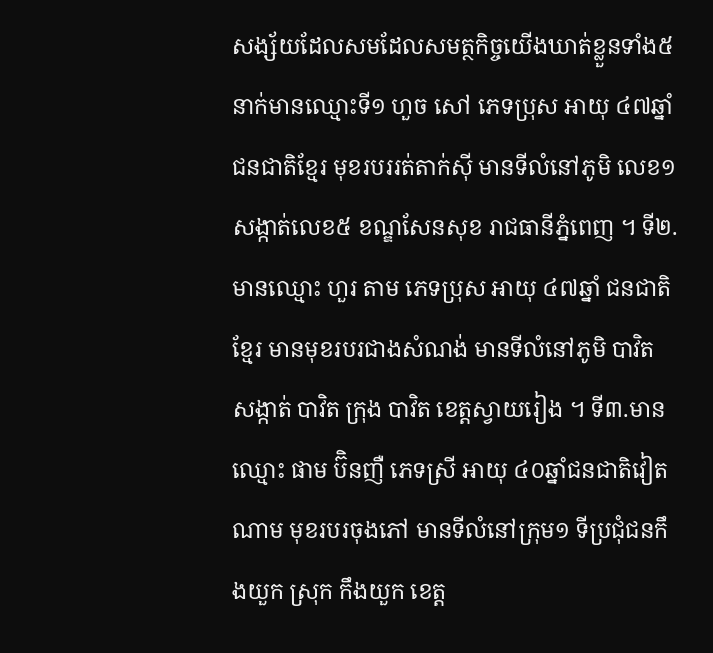សង្ស័យដែលសមដែលសមត្ថកិច្ចយើងឃាត់ខ្លួនទាំង៥នាក់មានឈ្មោះទី១ ហួច សៅ ភេទប្រុស អាយុ ៤៧ឆ្នាំ ជនជាតិខ្មែរ មុខរបររត់តាក់ស៊ី មានទីលំនៅភូមិ លេខ១ សង្កាត់លេខ៥ ខណ្ឌសែនសុខ រាជធានីភ្នំពេញ ។ ទី២.មានឈ្មោះ ហួរ តាម ភេទប្រុស អាយុ ៤៧ឆ្នាំ ជនជាតិខ្មែរ មានមុខរបរជាងសំណង់ មានទីលំនៅភូមិ បាវិត សង្កាត់ បាវិត ក្រុង បាវិត ខេត្តស្វាយរៀង ។ ទី៣.មានឈ្មោះ ផាម ប៊ិនញឺ ភេទស្រី អាយុ ៤០ឆ្នាំជនជាតិវៀតណាម មុខរបរចុងភៅ មានទីលំនៅក្រុម១ ទីប្រជុំជនកឹងយួក ស្រុក កឹងយួក ខេត្ត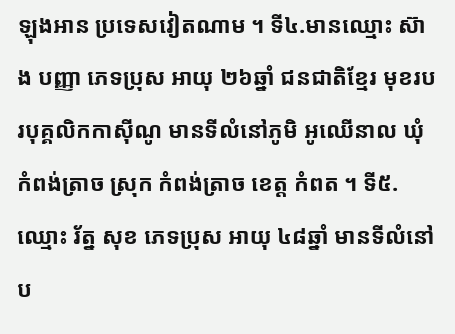ឡុងអាន ប្រទេសវៀតណាម ។ ទី៤.មានឈ្មោះ ស៊ាង បញ្ញា ភេទប្រុស អាយុ ២៦ឆ្នាំ ជនជាតិខ្មែរ មុខរបរបុគ្គលិកកាស៊ីណូ មានទីលំនៅភូមិ អូឈើនាល ឃុំ កំពង់ត្រាច ស្រុក កំពង់ត្រាច ខេត្ត កំពត ។ ទី៥.ឈ្មោះ រ័ត្ន សុខ ភេទប្រុស អាយុ ៤៨ឆ្នាំ មានទីលំនៅប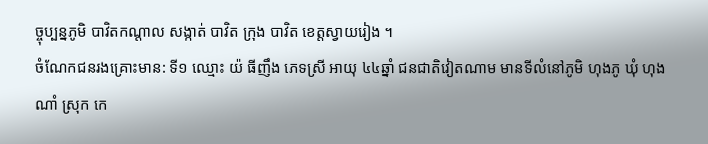ច្ចុប្បន្នភូមិ បាវិតកណ្តាល សង្កាត់ បាវិត ក្រុង បាវិត ខេត្តស្វាយរៀង ។
ចំណែកជនរងគ្រោះមាន: ទី១ ឈ្មោះ យ៉ ធីញឹង ភេទស្រី អាយុ ៤៤ឆ្នាំ ជនជាតិវៀតណាម មានទីលំនៅភូមិ ហុងភូ ឃុំ ហុងណាំ ស្រុក កេ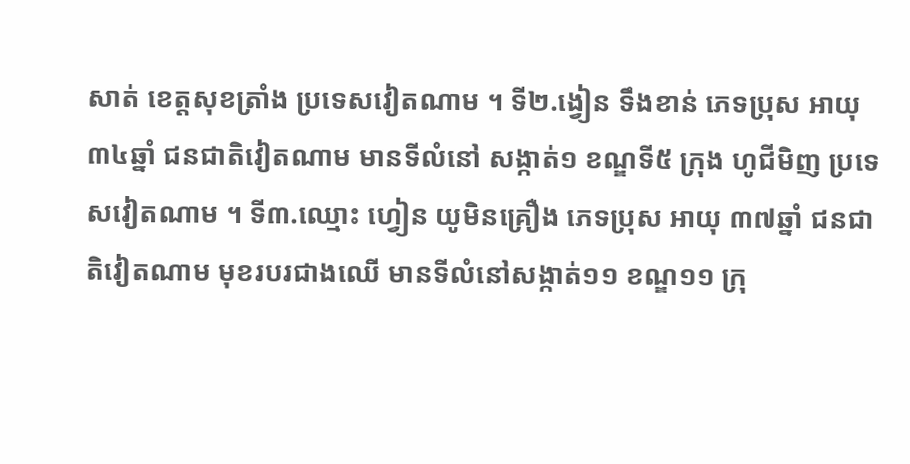សាត់ ខេត្តសុខត្រាំង ប្រទេសវៀតណាម ។ ទី២.ង្វៀន ទឹងខាន់ ភេទប្រុស អាយុ ៣៤ឆ្នាំ ជនជាតិវៀតណាម មានទីលំនៅ សង្កាត់១ ខណ្ឌទី៥ ក្រុង ហូជីមិញ ប្រទេសវៀតណាម ។ ទី៣.ឈ្មោះ ហ្វៀន យូមិនគ្រឿង ភេទប្រុស អាយុ ៣៧ឆ្នាំ ជនជាតិវៀតណាម មុខរបរជាងឈើ មានទីលំនៅសង្កាត់១១ ខណ្ឌ១១ ក្រុ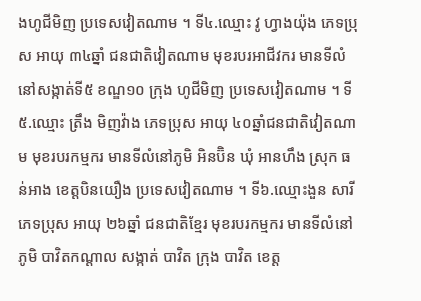ងហូជីមិញ ប្រទេសវៀតណាម ។ ទី៤.ឈ្មោះ វូ ហ្វាងយ៉ុង ភេទប្រុស អាយុ ៣៤ឆ្នាំ ជនជាតិវៀតណាម មុខរបរអាជីវករ មានទីលំនៅសង្កាត់ទី៥ ខណ្ឌ១០ ក្រុង ហូជីមិញ ប្រទេសវៀតណាម ។ ទី៥.ឈ្មោះ ត្រឹង មិញវ៉ាង ភេទប្រុស អាយុ ៤០ឆ្នាំជនជាតិវៀតណាម មុខរបរកម្មករ មានទីលំនៅភូមិ អិនប៊ិន ឃុំ អានហឹង ស្រុក ធន់អាង ខេត្តបិនយឿង ប្រទេសវៀតណាម ។ ទី៦.ឈ្មោះងួន សារី ភេទប្រុស អាយុ ២៦ឆ្នាំ ជនជាតិខ្មែរ មុខរបរកម្មករ មានទីលំនៅភូមិ បាវិតកណ្តាល សង្កាត់ បាវិត ក្រុង បាវិត ខេត្ត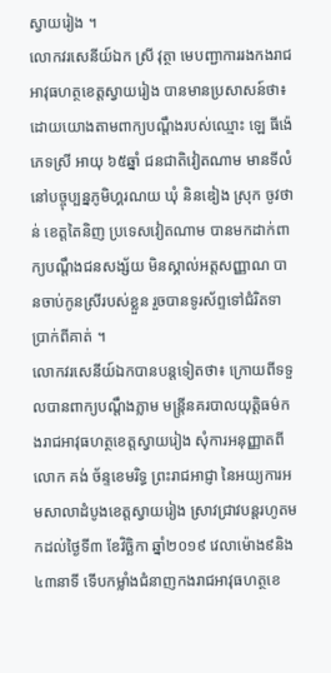ស្វាយរៀង ។
លោកវរសេនីយ៍ឯក ស្រី វុត្ថា មេបញ្ជាការរងកងរាជអាវុធហត្ថខេត្តស្វាយរៀង បានមានប្រសាសន៍ថា៖ ដោយយោងតាមពាក្យបណ្តឹងរបស់ឈ្មោះ ឡេ ធីង៉េ ភេទស្រី អាយុ ៦៥ឆ្នាំ ជនជាតិវៀតណាម មានទីលំនៅបច្ចុប្បន្នភូមិហ្គរណយ ឃុំ និនឌៀង ស្រុក ចូវថាន់ ខេត្តតៃនិញ ប្រទេសវៀតណាម បានមកដាក់ពាក្យបណ្ដឹងជនសង្ស័យ មិនស្គាល់អត្តសញ្ញាណ បានចាប់កូនស្រីរបស់ខ្លួន រួចបានទូរស័ព្ទទៅជំរិតទាប្រាក់ពីគាត់ ។
លោកវរសេនីយ៍ឯកបានបន្តទៀតថា៖ ក្រោយពីទទួលបានពាក្យបណ្តឹងភ្លាម មន្ត្រីនគរបាលយុត្តិធម៌កងរាជអាវុធហត្ថខេត្តស្វាយរៀង សុំការអនុញ្ញាតពីលោក គង់ ច័ន្ទខេមរិទ្ធ ព្រះរាជអាជ្ញា នៃអយ្យការអមសាលាដំបូងខេត្តស្វាយរៀង ស្រាវជ្រាវបន្តរហូតមកដល់ថ្ងៃទី៣ ខែវិច្ឆិកា ឆ្នាំ២០១៩ វេលាម៉ោង៩និង៤៣នាទី ទើបកម្លាំងជំនាញកងរាជអាវុធហត្ថខេ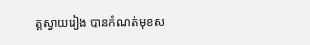ត្តស្វាយរៀង បានកំណត់មុខស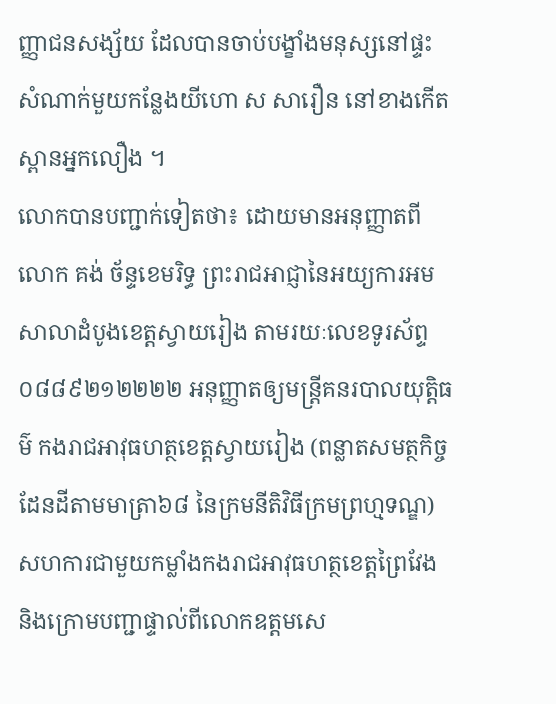ញ្ញាជនសង្ស័យ ដែលបានចាប់បង្ខាំងមនុស្សនៅផ្ទះសំណាក់មួយកន្លែងយីហោ ស សារឿន នៅខាងកើតស្ពានអ្នកលឿង ។
លោកបានបញ្ជាក់ទៀតថា៖ ដោយមានអនុញ្ញាតពីលោក គង់ ច័ន្ទខេមរិទ្ធ ព្រះរាជអាជ្ញានៃអយ្យការអមសាលាដំបូងខេត្តស្វាយរៀង តាមរយៈលេខទូរស័ព្ទ ០៨៨៩២១២២២២ អនុញ្ញាតឲ្យមន្ត្រីគនរបាលយុត្តិធម៌ កងរាជអាវុធហត្ថខេត្តស្វាយរៀង (ពន្លាតសមត្ថកិច្ចដែនដីតាមមាត្រា៦៨ នៃក្រមនីតិវិធីក្រមព្រហ្មទណ្ឌ) សហការជាមួយកម្លាំងកងរាជអាវុធហត្ថខេត្តព្រៃវែង និងក្រោមបញ្ជាផ្ទាល់ពីលោកឧត្តមសេ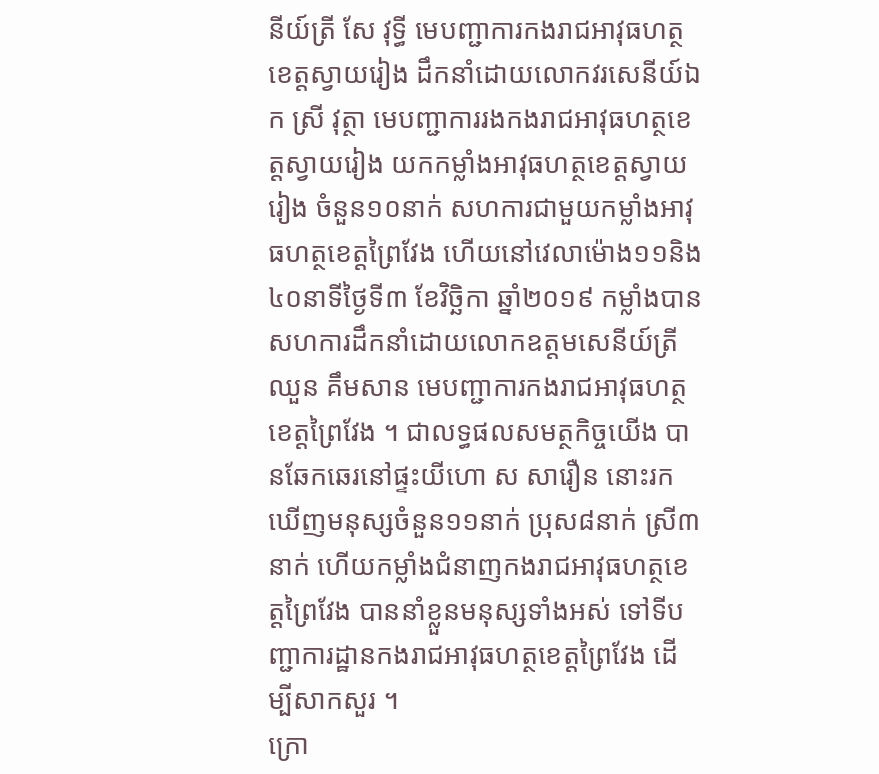នីយ៍ត្រី សែ វុទ្ធី មេបញ្ជាការកងរាជអាវុធហត្ថខេត្តស្វាយរៀង ដឹកនាំដោយលោកវរសេនីយ៍ឯក ស្រី វុត្ថា មេបញ្ជាការរងកងរាជអាវុធហត្ថខេត្តស្វាយរៀង យកកម្លាំងអាវុធហត្ថខេត្តស្វាយរៀង ចំនួន១០នាក់ សហការជាមួយកម្លាំងអាវុធហត្ថខេត្តព្រៃវែង ហើយនៅវេលាម៉ោង១១និង៤០នាទីថ្ងៃទី៣ ខែវិច្ឆិកា ឆ្នាំ២០១៩ កម្លាំងបានសហការដឹកនាំដោយលោកឧត្តមសេនីយ៍ត្រី ឈួន គឹមសាន មេបញ្ជាការកងរាជអាវុធហត្ថខេត្តព្រៃវែង ។ ជាលទ្ធផលសមត្ថកិច្ចយើង បានឆែកឆេរនៅផ្ទះយីហោ ស សារឿន នោះរកឃើញមនុស្សចំនួន១១នាក់ ប្រុស៨នាក់ ស្រី៣នាក់ ហើយកម្លាំងជំនាញកងរាជអាវុធហត្ថខេត្តព្រៃវែង បាននាំខ្លួនមនុស្សទាំងអស់ ទៅទីបញ្ជាការដ្ឋានកងរាជអាវុធហត្ថខេត្តព្រៃវែង ដើម្បីសាកសួរ ។
ក្រោ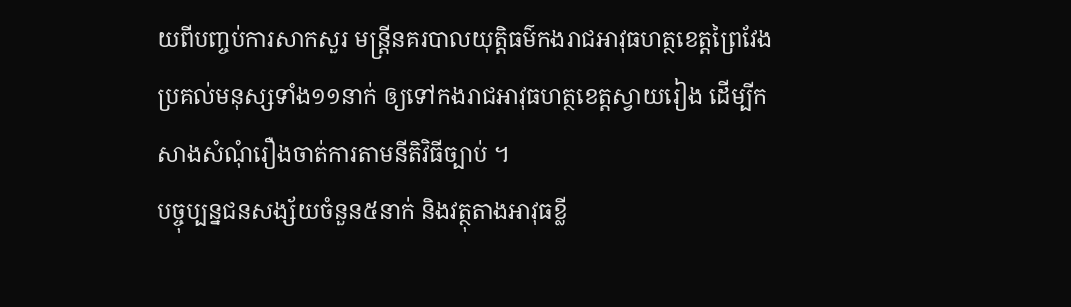យពីបញ្ចប់ការសាកសួរ មន្ត្រីនគរបាលយុត្តិធម៌កងរាជអាវុធហត្ថខេត្តព្រៃវែង ប្រគល់មនុស្សទាំង១១នាក់ ឲ្យទៅកងរាជអាវុធហត្ថខេត្តស្វាយរៀង ដើម្បីកសាងសំណុំរឿងចាត់ការតាមនីតិវិធីច្បាប់ ។
បច្ចុប្បន្នជនសង្ស័យចំនួន៥នាក់ និងវត្ថុតាងអាវុធខ្លី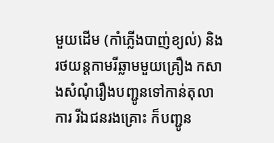មួយដើម (កាំភ្លើងបាញ់ខ្យល់) និងរថយន្តកាមរីឆ្លាមមួយគ្រឿង កសាងសំណុំរឿងបញ្ជូនទៅកាន់តុលាការ រីឯជនរងគ្រោះ ក៏បញ្ជូន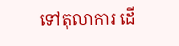ទៅតុលាការ ដើ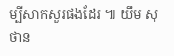ម្បីសាកសួរផងដែរ ៕ យឹម សុថាន